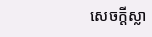សេចក្ដីស្លា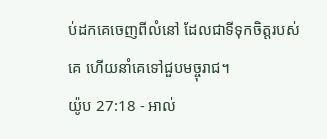ប់ដកគេចេញពីលំនៅ ដែលជាទីទុកចិត្តរបស់គេ ហើយនាំគេទៅជួបមច្ចុរាជ។
យ៉ូប 27:18 - អាល់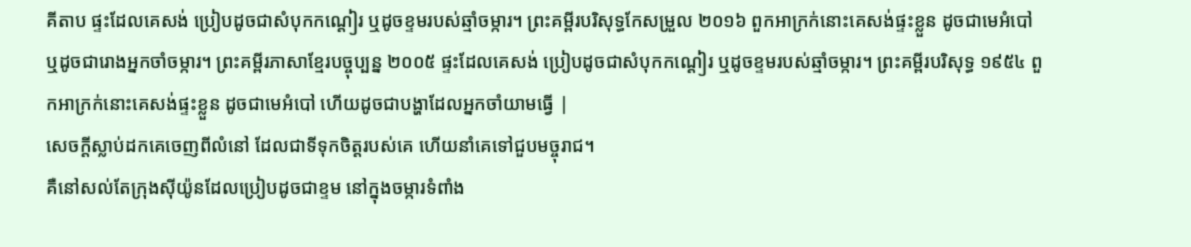គីតាប ផ្ទះដែលគេសង់ ប្រៀបដូចជាសំបុកកណ្ដៀរ ឬដូចខ្ទមរបស់ឆ្មាំចម្ការ។ ព្រះគម្ពីរបរិសុទ្ធកែសម្រួល ២០១៦ ពួកអាក្រក់នោះគេសង់ផ្ទះខ្លួន ដូចជាមេអំបៅ ឬដូចជារោងអ្នកចាំចម្ការ។ ព្រះគម្ពីរភាសាខ្មែរបច្ចុប្បន្ន ២០០៥ ផ្ទះដែលគេសង់ ប្រៀបដូចជាសំបុកកណ្ដៀរ ឬដូចខ្ទមរបស់ឆ្មាំចម្ការ។ ព្រះគម្ពីរបរិសុទ្ធ ១៩៥៤ ពួកអាក្រក់នោះគេសង់ផ្ទះខ្លួន ដូចជាមេអំបៅ ហើយដូចជាបង្ហាដែលអ្នកចាំយាមធ្វើ |
សេចក្ដីស្លាប់ដកគេចេញពីលំនៅ ដែលជាទីទុកចិត្តរបស់គេ ហើយនាំគេទៅជួបមច្ចុរាជ។
គឺនៅសល់តែក្រុងស៊ីយ៉ូនដែលប្រៀបដូចជាខ្ទម នៅក្នុងចម្ការទំពាំង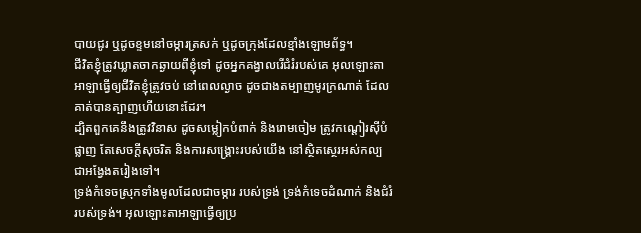បាយជូរ ឬដូចខ្ទមនៅចម្ការត្រសក់ ឬដូចក្រុងដែលខ្មាំងឡោមព័ទ្ធ។
ជីវិតខ្ញុំត្រូវឃ្លាតចាកឆ្ងាយពីខ្ញុំទៅ ដូចអ្នកគង្វាលរើជំរំរបស់គេ អុលឡោះតាអាឡាធ្វើឲ្យជីវិតខ្ញុំត្រូវចប់ នៅពេលល្ងាច ដូចជាងតម្បាញមូរក្រណាត់ ដែលគាត់បានត្បាញហើយនោះដែរ។
ដ្បិតពួកគេនឹងត្រូវវិនាស ដូចសម្លៀកបំពាក់ និងរោមចៀម ត្រូវកណ្ដៀរស៊ីបំផ្លាញ តែសេចក្ដីសុចរិត និងការសង្គ្រោះរបស់យើង នៅស្ថិតស្ថេរអស់កល្បជាអង្វែងតរៀងទៅ។
ទ្រង់កំទេចស្រុកទាំងមូលដែលជាចម្ការ របស់ទ្រង់ ទ្រង់កំទេចដំណាក់ និងជំរំរបស់ទ្រង់។ អុលឡោះតាអាឡាធ្វើឲ្យប្រ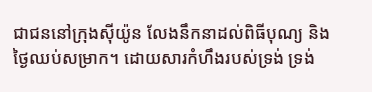ជាជននៅក្រុងស៊ីយ៉ូន លែងនឹកនាដល់ពិធីបុណ្យ និងថ្ងៃឈប់សម្រាក។ ដោយសារកំហឹងរបស់ទ្រង់ ទ្រង់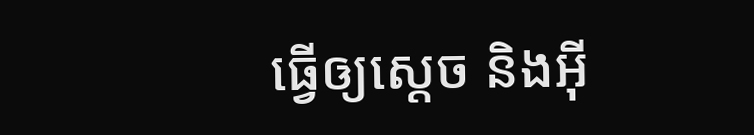ធ្វើឲ្យស្ដេច និងអ៊ី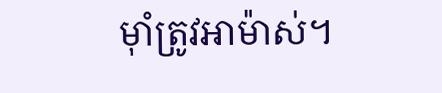មុាំត្រូវអាម៉ាស់។